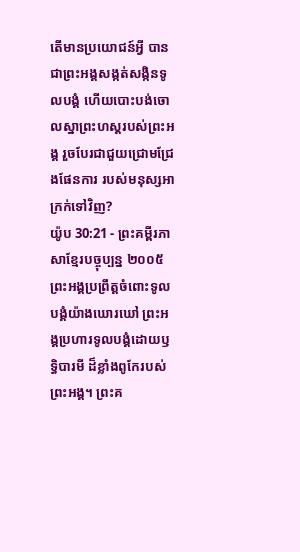តើមានប្រយោជន៍អ្វី បានជាព្រះអង្គសង្កត់សង្កិនទូលបង្គំ ហើយបោះបង់ចោលស្នាព្រះហស្ដរបស់ព្រះអង្គ រួចបែរជាជួយជ្រោមជ្រែងផែនការ របស់មនុស្សអាក្រក់ទៅវិញ?
យ៉ូប 30:21 - ព្រះគម្ពីរភាសាខ្មែរបច្ចុប្បន្ន ២០០៥ ព្រះអង្គប្រព្រឹត្តចំពោះទូលបង្គំយ៉ាងឃោរឃៅ ព្រះអង្គប្រហារទូលបង្គំដោយឫទ្ធិបារមី ដ៏ខ្លាំងពូកែរបស់ព្រះអង្គ។ ព្រះគ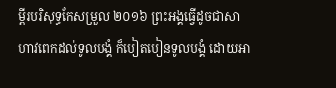ម្ពីរបរិសុទ្ធកែសម្រួល ២០១៦ ព្រះអង្គធ្វើដូចជាសាហាវពេកដល់ទូលបង្គំ ក៏បៀតបៀនទូលបង្គំ ដោយអា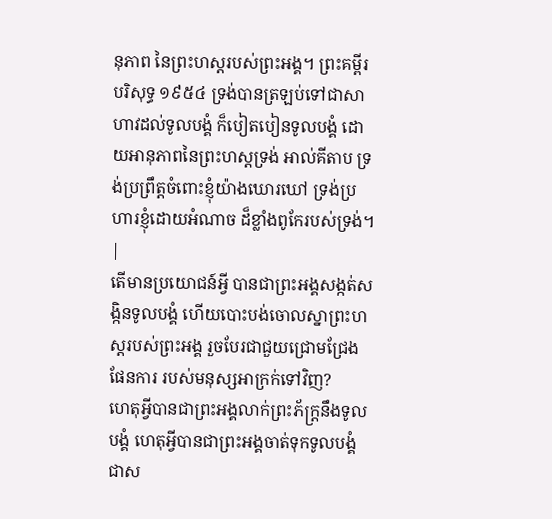នុភាព នៃព្រះហស្តរបស់ព្រះអង្គ។ ព្រះគម្ពីរបរិសុទ្ធ ១៩៥៤ ទ្រង់បានត្រឡប់ទៅជាសាហាវដល់ទូលបង្គំ ក៏បៀតបៀនទូលបង្គំ ដោយអានុភាពនៃព្រះហស្តទ្រង់ អាល់គីតាប ទ្រង់ប្រព្រឹត្តចំពោះខ្ញុំយ៉ាងឃោរឃៅ ទ្រង់ប្រហារខ្ញុំដោយអំណាច ដ៏ខ្លាំងពូកែរបស់ទ្រង់។ |
តើមានប្រយោជន៍អ្វី បានជាព្រះអង្គសង្កត់សង្កិនទូលបង្គំ ហើយបោះបង់ចោលស្នាព្រះហស្ដរបស់ព្រះអង្គ រួចបែរជាជួយជ្រោមជ្រែងផែនការ របស់មនុស្សអាក្រក់ទៅវិញ?
ហេតុអ្វីបានជាព្រះអង្គលាក់ព្រះភ័ក្ត្រនឹងទូលបង្គំ ហេតុអ្វីបានជាព្រះអង្គចាត់ទុកទូលបង្គំ ជាស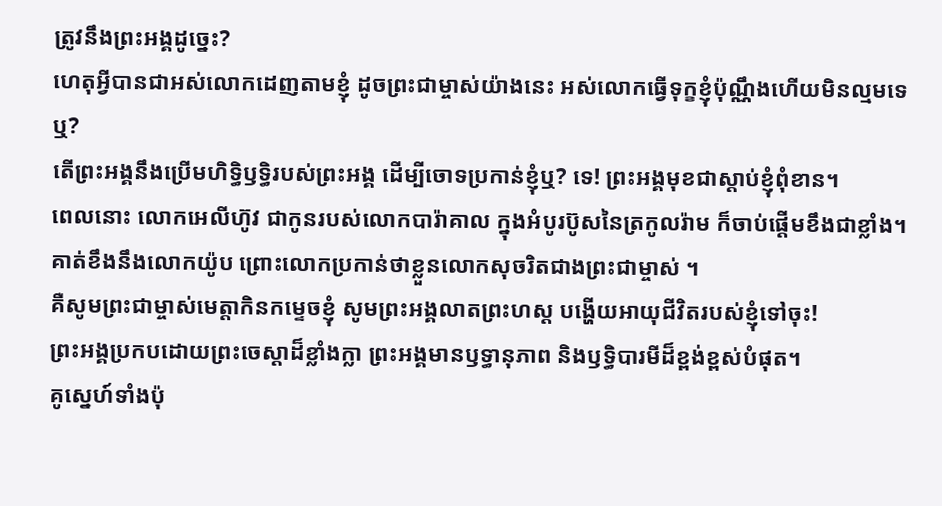ត្រូវនឹងព្រះអង្គដូច្នេះ?
ហេតុអ្វីបានជាអស់លោកដេញតាមខ្ញុំ ដូចព្រះជាម្ចាស់យ៉ាងនេះ អស់លោកធ្វើទុក្ខខ្ញុំប៉ុណ្ណឹងហើយមិនល្មមទេឬ?
តើព្រះអង្គនឹងប្រើមហិទ្ធិឫទ្ធិរបស់ព្រះអង្គ ដើម្បីចោទប្រកាន់ខ្ញុំឬ? ទេ! ព្រះអង្គមុខជាស្ដាប់ខ្ញុំពុំខាន។
ពេលនោះ លោកអេលីហ៊ូវ ជាកូនរបស់លោកបារ៉ាគាល ក្នុងអំបូរប៊ូសនៃត្រកូលរ៉ាម ក៏ចាប់ផ្ដើមខឹងជាខ្លាំង។ គាត់ខឹងនឹងលោកយ៉ូប ព្រោះលោកប្រកាន់ថាខ្លួនលោកសុចរិតជាងព្រះជាម្ចាស់ ។
គឺសូមព្រះជាម្ចាស់មេត្តាកិនកម្ទេចខ្ញុំ សូមព្រះអង្គលាតព្រះហស្ដ បង្ហើយអាយុជីវិតរបស់ខ្ញុំទៅចុះ!
ព្រះអង្គប្រកបដោយព្រះចេស្ដាដ៏ខ្លាំងក្លា ព្រះអង្គមានឫទ្ធានុភាព និងឫទ្ធិបារមីដ៏ខ្ពង់ខ្ពស់បំផុត។
គូស្នេហ៍ទាំងប៉ុ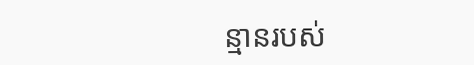ន្មានរបស់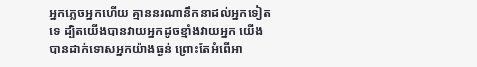អ្នកភ្លេចអ្នកហើយ គ្មាននរណានឹកនាដល់អ្នកទៀតទេ ដ្បិតយើងបានវាយអ្នកដូចខ្មាំងវាយអ្នក យើងបានដាក់ទោសអ្នកយ៉ាងធ្ងន់ ព្រោះតែអំពើអា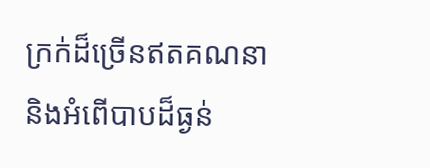ក្រក់ដ៏ច្រើនឥតគណនា និងអំពើបាបដ៏ធ្ងន់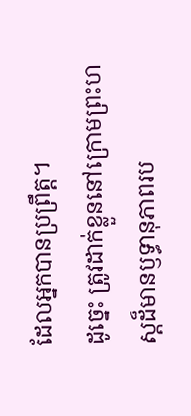ដែលអ្នកបានប្រព្រឹត្ត។
ដូច្នេះ ត្រូវដាក់ខ្លួននៅក្រោមព្រះហស្ដដ៏មានឫទ្ធានុភាពរប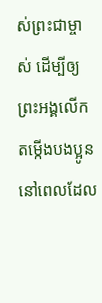ស់ព្រះជាម្ចាស់ ដើម្បីឲ្យព្រះអង្គលើកតម្កើងបងប្អូន នៅពេលដែល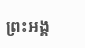ព្រះអង្គ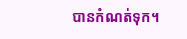បានកំណត់ទុក។